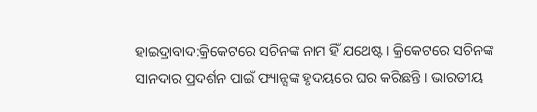ହାଇଦ୍ରାବାଦ:କ୍ରିକେଟରେ ସଚିନଙ୍କ ନାମ ହିଁ ଯଥେଷ୍ଟ । କ୍ରିକେଟରେ ସଚିନଙ୍କ ସାନଦାର ପ୍ରଦର୍ଶନ ପାଇଁ ଫ୍ୟାନ୍ସଙ୍କ ହୃଦୟରେ ଘର କରିଛନ୍ତି । ଭାରତୀୟ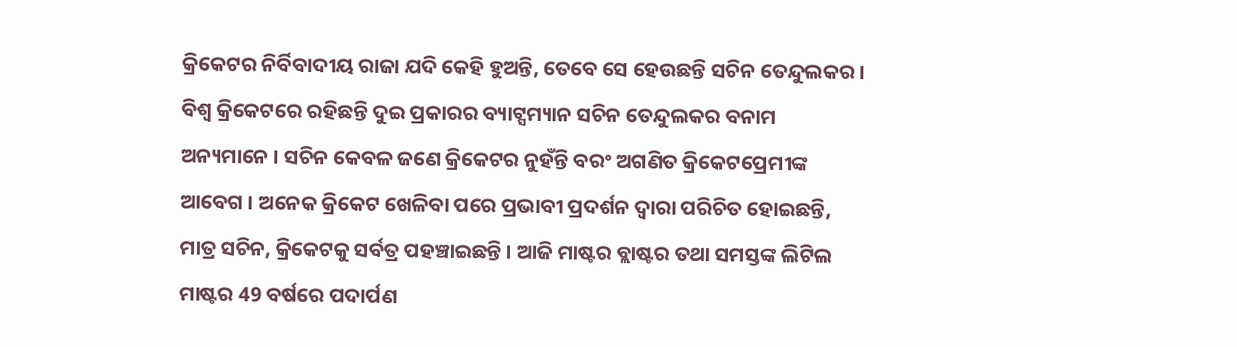କ୍ରିକେଟର ନିର୍ବିବାଦୀୟ ରାଜା ଯଦି କେହି ହୁଅନ୍ତି, ତେବେ ସେ ହେଉଛନ୍ତି ସଚିନ ତେନ୍ଦୁଲକର । ବିଶ୍ବ କ୍ରିକେଟରେ ରହିଛନ୍ତି ଦୁଇ ପ୍ରକାରର ବ୍ୟାଟ୍ସମ୍ୟାନ ସଚିନ ତେନ୍ଦୁଲକର ବନାମ ଅନ୍ୟମାନେ । ସଚିନ କେବଳ ଜଣେ କ୍ରିକେଟର ନୁହଁନ୍ତି ବରଂ ଅଗଣିତ କ୍ରିକେଟପ୍ରେମୀଙ୍କ ଆବେଗ । ଅନେକ କ୍ରିକେଟ ଖେଳିବା ପରେ ପ୍ରଭାବୀ ପ୍ରଦର୍ଶନ ଦ୍ବାରା ପରିଚିତ ହୋଇଛନ୍ତି, ମାତ୍ର ସଚିନ, କ୍ରିକେଟକୁ ସର୍ବତ୍ର ପହଞ୍ଚାଇଛନ୍ତି । ଆଜି ମାଷ୍ଟର ବ୍ଲାଷ୍ଟର ତଥା ସମସ୍ତଙ୍କ ଲିଟିଲ ମାଷ୍ଟର 49 ବର୍ଷରେ ପଦାର୍ପଣ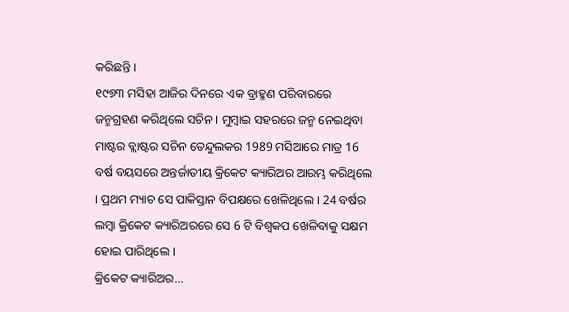କରିଛନ୍ତି ।
୧୯୭୩ ମସିହା ଆଜିର ଦିନରେ ଏକ ବ୍ରାହ୍ମଣ ପରିବାରରେ ଜନ୍ମଗ୍ରହଣ କରିଥିଲେ ସଚିନ । ମୁମ୍ବାଇ ସହରରେ ଜନ୍ମ ନେଇଥିବା ମାଷ୍ଟର ବ୍ଲାଷ୍ଟର ସଚିନ ତେନ୍ଦୁଲକର 1989 ମସିଆରେ ମାତ୍ର 16 ବର୍ଷ ବୟସରେ ଅନ୍ତର୍ଜାତୀୟ କ୍ରିକେଟ କ୍ୟାରିଅର ଆରମ୍ଭ କରିଥିଲେ । ପ୍ରଥମ ମ୍ୟାଚ ସେ ପାକିସ୍ତାନ ବିପକ୍ଷରେ ଖେଳିଥିଲେ । 24 ବର୍ଷର ଲମ୍ବା କ୍ରିକେଟ କ୍ୟାରିଅରରେ ସେ 6 ଟି ବିଶ୍ବକପ ଖେଳିବାକୁ ସକ୍ଷମ ହୋଇ ପାରିଥିଲେ ।
କ୍ରିକେଟ କ୍ୟାରିଅର...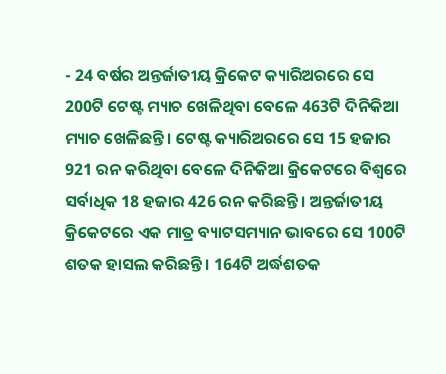- 24 ବର୍ଷର ଅନ୍ତର୍ଜାତୀୟ କ୍ରିକେଟ କ୍ୟାରିଅରରେ ସେ 200ଟି ଟେଷ୍ଟ ମ୍ୟାଚ ଖେଳିଥିବା ବେଳେ 463ଟି ଦିନିକିଆ ମ୍ୟାଚ ଖେଳିଛନ୍ତି । ଟେଷ୍ଟ କ୍ୟାରିଅରରେ ସେ 15 ହଜାର 921 ରନ କରିଥିବା ବେଳେ ଦିନିକିଆ କ୍ରିକେଟରେ ବିଶ୍ବରେ ସର୍ବାଧିକ 18 ହଜାର 426 ରନ କରିଛନ୍ତି । ଅନ୍ତର୍ଜାତୀୟ କ୍ରିକେଟରେ ଏକ ମାତ୍ର ବ୍ୟାଟସମ୍ୟାନ ଭାବରେ ସେ 100ଟି ଶତକ ହାସଲ କରିଛନ୍ତି । 164ଟି ଅର୍ଦ୍ଧଶତକ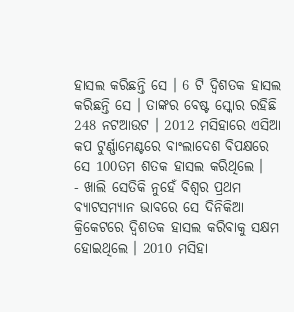ହାସଲ କରିଛନ୍ତି ସେ । 6 ଟି ଦ୍ବିଶତକ ହାସଲ କରିଛନ୍ତି ସେ । ତାଙ୍କର ବେଷ୍ଟ ସ୍କୋର ରହିଛି 248 ନଟଆଉଟ । 2012 ମସିହାରେ ଏସିଆ କପ ଟୁର୍ଣ୍ଣାମେଣ୍ଟରେ ବାଂଲାଦେଶ ବିପକ୍ଷରେ ସେ 100ତମ ଶତକ ହାସଲ କରିଥିଲେ ।
- ଖାଲି ସେତିକି ନୁହେଁ ବିଶ୍ବର ପ୍ରଥମ ବ୍ୟାଟସମ୍ୟାନ ଭାବରେ ସେ ଦିନିକିଆ କ୍ରିକେଟରେ ଦ୍ବିଶତକ ହାସଲ କରିବାକୁ ସକ୍ଷମ ହୋଇଥିଲେ । 2010 ମସିହା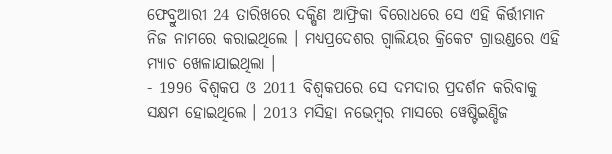ଫେବ୍ରୁଆରୀ 24 ତାରିଖରେ ଦକ୍ଷିଣ ଆଫ୍ରିକା ବିରୋଧରେ ସେ ଏହି କିର୍ତ୍ତୀମାନ ନିଜ ନାମରେ କରାଇଥିଲେ । ମଧ୍ୟପ୍ରଦେଶର ଗ୍ବାଲିୟର କ୍ରିକେଟ ଗ୍ରାଉଣ୍ଡରେ ଏହି ମ୍ୟାଚ ଖେଳାଯାଇଥିଲା ।
- 1996 ବିଶ୍ବକପ ଓ 2011 ବିଶ୍ବକପରେ ସେ ଦମଦାର ପ୍ରଦର୍ଶନ କରିବାକୁ ସକ୍ଷମ ହୋଇଥିଲେ । 2013 ମସିହା ନଭେମ୍ବର ମାସରେ ୱେଷ୍ଟିଇଣ୍ଡିଜ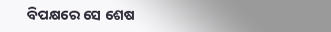ବିପକ୍ଷରେ ସେ ଶେଷ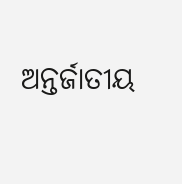ଅନ୍ତର୍ଜାତୀୟ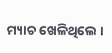ମ୍ୟାଚ ଖେଳିଥିଲେ ।